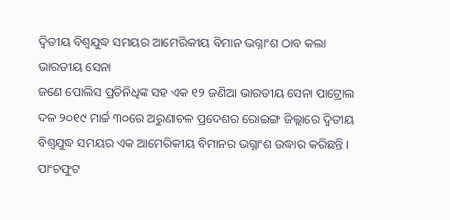ଦ୍ୱିତୀୟ ବିଶ୍ୱଯୁଦ୍ଧ ସମୟର ଆମେରିକୀୟ ବିମାନ ଭଗ୍ନାଂଶ ଠାବ କଲା ଭାରତୀୟ ସେନା
ଜଣେ ପୋଲିସ ପ୍ରତିନିଧିଙ୍କ ସହ ଏକ ୧୨ ଜଣିଆ ଭାରତୀୟ ସେନା ପାଟ୍ରୋଲ ଦଳ ୨୦୧୯ ମାର୍ଚ୍ଚ ୩୦ରେ ଅରୁଣାଚଳ ପ୍ରଦେଶର ରୋଇଙ୍ଗ ଜିଲ୍ଲାରେ ଦ୍ୱିତୀୟ ବିଶ୍ୱଯୁଦ୍ଧ ସମୟର ଏକ ଆମେରିକୀୟ ବିମାନର ଭଗ୍ନାଂଶ ଉଦ୍ଧାର କରିଛନ୍ତି । ପାଂଚଫୁଟ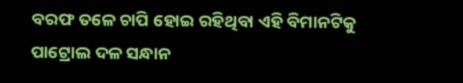ବରଫ ତଳେ ଚାପି ହୋଇ ରହିଥିବା ଏହି ବିମାନଟିକୁ ପାଟ୍ରୋଲ ଦଳ ସନ୍ଧାନ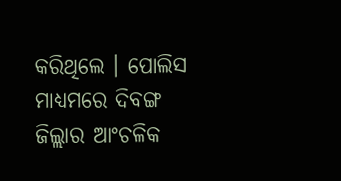କରିଥିଲେ । ପୋଲିସ ମାଧ୍ୟମରେ ଦିବଙ୍ଗ ଜିଲ୍ଲାର ଆଂଚଳିକ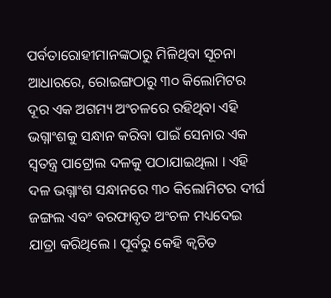ପର୍ବତାରୋହୀମାନଙ୍କଠାରୁ ମିଳିଥିବା ସୂଚନା ଆଧାରରେ, ରୋଇଙ୍ଗଠାରୁ ୩୦ କିଲୋମିଟର ଦୂର ଏକ ଅଗମ୍ୟ ଅଂଚଳରେ ରହିଥିବା ଏହି ଭଗ୍ନାଂଶକୁ ସନ୍ଧାନ କରିବା ପାଇଁ ସେନାର ଏକ ସ୍ୱତନ୍ତ୍ର ପାଟ୍ରୋଲ ଦଳକୁ ପଠାଯାଇଥିଲା । ଏହି ଦଳ ଭଗ୍ନାଂଶ ସନ୍ଧାନରେ ୩୦ କିଲୋମିଟର ଦୀର୍ଘ ଜଙ୍ଗଲ ଏବଂ ବରଫାବୃତ ଅଂଚଳ ମଧ୍ୟଦେଇ ଯାତ୍ରା କରିଥିଲେ । ପୂର୍ବରୁ କେହି କ୍ୱଚିତ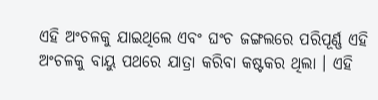ଏହି ଅଂଚଳକୁ ଯାଇଥିଲେ ଏବଂ ଘଂଚ ଜଙ୍ଗଲରେ ପରିପୂର୍ଣ୍ଣ ଏହି ଅଂଚଳକୁ ବାୟୁ ପଥରେ ଯାତ୍ରା କରିବା କଷ୍ଟକର ଥିଲା । ଏହି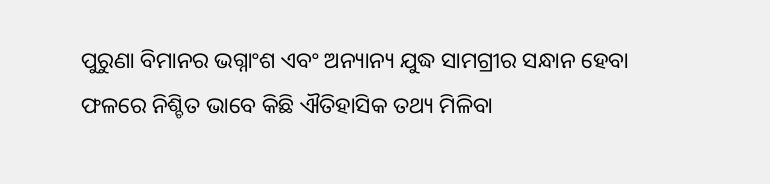ପୁରୁଣା ବିମାନର ଭଗ୍ନାଂଶ ଏବଂ ଅନ୍ୟାନ୍ୟ ଯୁଦ୍ଧ ସାମଗ୍ରୀର ସନ୍ଧାନ ହେବା ଫଳରେ ନିଶ୍ଚିତ ଭାବେ କିଛି ଐତିହାସିକ ତଥ୍ୟ ମିଳିବା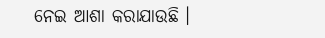ନେଇ ଆଶା କରାଯାଉଛି ।